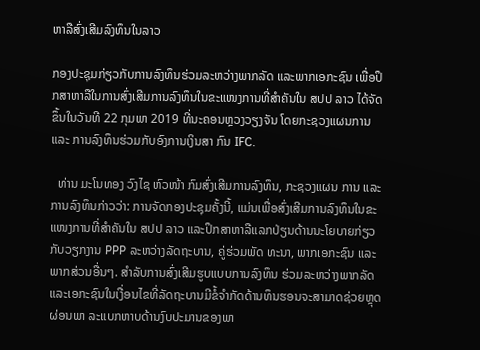ຫາລືສົ່ງເສີມລົງທຶນໃນລາວ

ກອງປະຊຸມກ່ຽວກັບການລົງທຶນຮ່ວມລະຫວ່າງພາກລັດ ແລະພາກເອກະຊົນ ເພື່ອປຶກສາຫາລືໃນການສົ່ງເສີມການລົງທຶນໃນຂະແໜງການທີ່ສຳຄັນໃນ ສປປ ລາວ ໄດ້ຈັດຂຶ້ນໃນວັນທີ 22 ກຸມພາ 2019 ທີ່ນະຄອນຫຼວງວຽງຈັນ ໂດຍກະຊວງແຜນການ  ແລະ ການລົງທຶນຮ່ວມກັບອົງການເງິນສາ ກົນ IFC.

  ທ່ານ ມະໂນທອງ ວົງໄຊ ຫົວໜ້າ ກົມສົ່ງເສີມການລົງທຶນ, ກະຊວງແຜນ ການ ແລະການລົງທຶນກ່າວວ່າ: ການຈັດກອງປະຊຸມຄັ້ງນີ້, ແມ່ນເພື່ອສົ່ງເສີມການລົງທຶນໃນຂະແໜງການທີ່ສຳຄັນໃນ ສປປ ລາວ ແລະປຶກສາຫາລືແລກປ່ຽນດ້ານນະໂຍບາຍກ່ຽວກັບວຽກງານ PPP ລະຫວ່າງລັດຖະບານ, ຄູ່ຮ່ວມພັດ ທະນາ, ພາກເອກະຊົນ ແລະພາກສ່ວນອື່ນໆ. ສໍາລັບການສົ່ງເສີມຮູບແບບການລົງທຶນ ຮ່ວມລະຫວ່າງພາກລັດ ແລະເອກະຊົນໃນເງື່ອນໄຂທີ່ລັດຖະບານມີຂໍ້ຈຳກັດດ້ານທຶນຮອນຈະສາມາດຊ່ວຍຫຼຸດຜ່ອນພາ ລະແບກຫາບດ້ານງົບປະມານຂອງພາ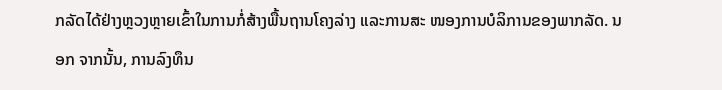ກລັດໄດ້ຢ່າງຫຼວງຫຼາຍເຂົ້າໃນການກໍ່ສ້າງພື້ນຖານໂຄງລ່າງ ແລະການສະ ໜອງການບໍລິການຂອງພາກລັດ. ນອກ ຈາກນັ້ນ, ການລົງທຶນ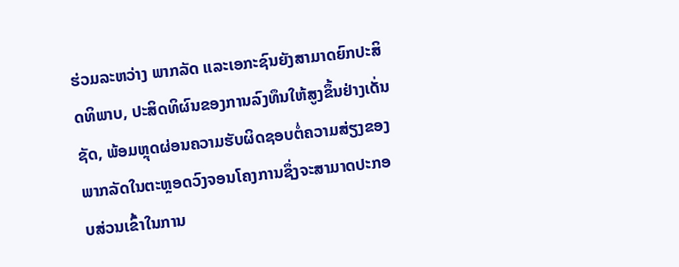ຮ່ວມລະຫວ່າງ ພາກລັດ ແລະເອກະຊົນຍັງສາມາດຍົກປະສິດທິພາບ, ປະສິດທິຜົນຂອງການລົງທຶນໃຫ້ສູງຂຶ້ນຢ່າງເດັ່ນຊັດ, ພ້ອມຫຼຸດຜ່ອນຄວາມຮັບຜິດຊອບຕໍ່ຄວາມສ່ຽງຂອງພາກລັດໃນຕະຫຼອດວົງຈອນໂຄງການຊຶ່ງຈະສາມາດປະກອບສ່ວນເຂົ້າໃນການ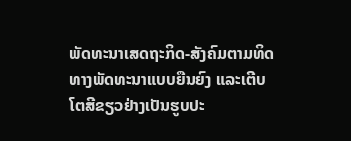ພັດທະນາເສດຖະກິດ-ສັງຄົມຕາມທິດທາງພັດທະນາແບບຍືນຍົງ ແລະເຕີບໂຕສີຂຽວຢ່າງເປັນຮູບປະ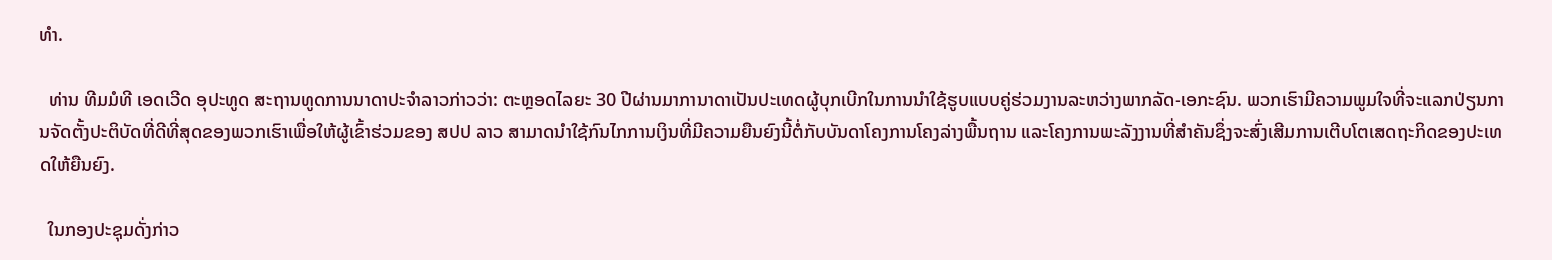ທຳ.

  ທ່ານ ທີມມໍທີ ເອດເວີດ ອຸປະທູດ ສະຖານທູດການນາດາປະຈຳລາວກ່າວວ່າ: ຕະຫຼອດໄລຍະ 30 ປີຜ່ານມາການາດາເປັນປະເທດຜູ້ບຸກເບີກໃນການນຳໃຊ້ຮູບແບບຄູ່ຮ່ວມງານລະຫວ່າງພາກລັດ-ເອກະຊົນ. ພວກເຮົາມີຄວາມພູມໃຈທີ່ຈະແລກປ່ຽນການຈັດຕັ້ງປະຕິບັດທີ່ດີທີ່ສຸດຂອງພວກເຮົາເພື່ອໃຫ້ຜູ້ເຂົ້າຮ່ວມຂອງ ສປປ ລາວ ສາມາດນຳໃຊ້ກົນໄກການເງິນທີ່ມີຄວາມຍືນຍົງນີ້ຕໍ່ກັບບັນດາໂຄງການໂຄງລ່າງພື້ນຖານ ແລະໂຄງການພະລັງງານທີ່ສຳຄັນຊຶ່ງຈະສົ່ງເສີມການເຕີບໂຕເສດຖະກິດຂອງປະເທດໃຫ້ຍືນຍົງ.

  ໃນກອງປະຊຸມດັ່ງກ່າວ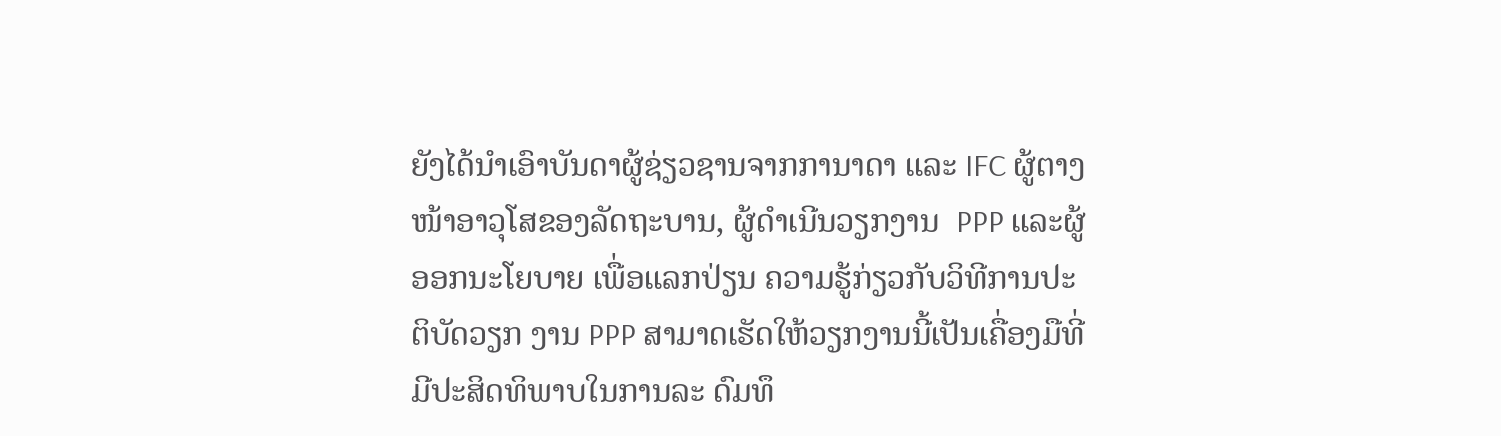ຍັງໄດ້ນໍາເອົາບັນດາຜູ້ຊ່ຽວຊານຈາກການາດາ ແລະ IFC ຜູ້ຕາງໜ້າອາວຸໂສຂອງລັດຖະບານ, ຜູ້ດຳເນີນວຽກງານ  PPP ແລະຜູ້ອອກນະໂຍບາຍ ເພື່ອແລກປ່ຽນ ຄວາມຮູ້ກ່ຽວກັບວິທີການປະຕິບັດວຽກ ງານ PPP ສາມາດເຮັດໃຫ້ວຽກງານນີ້ເປັນເຄື່ອງມືທີ່ມີປະສິດທິພາບໃນການລະ ດົມທຶ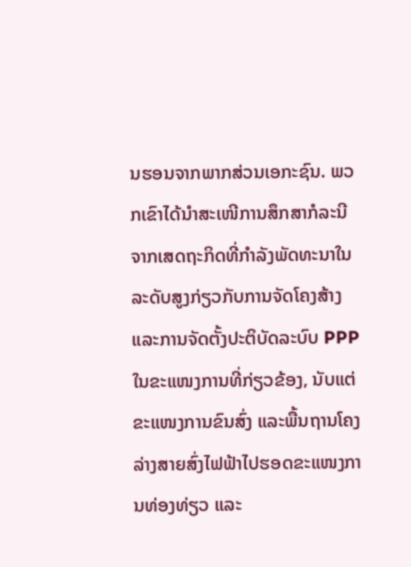ນຮອນຈາກພາກສ່ວນເອກະຊົນ. ພວກເຂົາໄດ້ນຳສະເໜີການສຶກສາກໍລະນີ ຈາກເສດຖະກິດທີ່ກຳລັງພັດທະນາໃນ ລະດັບສູງກ່ຽວກັບການຈັດໂຄງສ້າງ ແລະການຈັດຕັ້ງປະຕິບັດລະບົບ PPP ໃນຂະແໜງການທີ່ກ່ຽວຂ້ອງ, ນັບແຕ່ ຂະແໜງການຂົນສົ່ງ ແລະພື້ນຖານໂຄງ ລ່າງສາຍສົ່ງໄຟຟ້າໄປຮອດຂະແໜງການທ່ອງທ່ຽວ ແລະ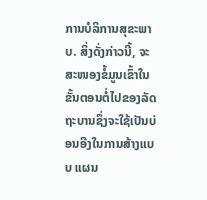ການບໍລິການສຸຂະພາບ. ສິ່ງດັ່ງກ່າວນີ້, ຈະສະໜອງຂໍ້ມູນເຂົ້າໃນຂັ້ນຕອນຕໍ່ໄປຂອງລັດຖະບານຊຶ່ງຈະໃຊ້ເປັນບ່ອນອີງໃນການສ້າງແບບ ແຜນ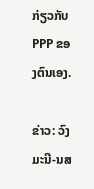ກ່ຽວກັບ PPP ຂອງຕົນເອງ.

ຂ່າວ: ວົງມະນີ-ນສ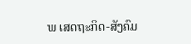ພ ເສດຖະກິດ-ສັງຄົມ